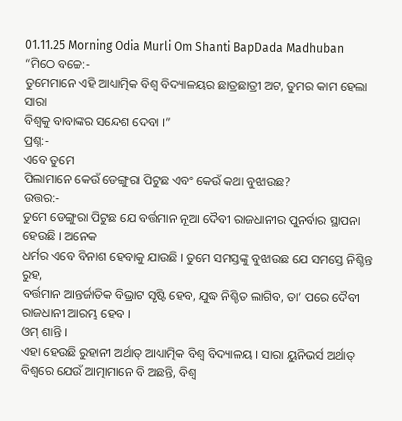01.11.25 Morning Odia Murli Om Shanti BapDada Madhuban
“ମିଠେ ବଚ୍ଚେ:-
ତୁମେମାନେ ଏହି ଆଧ୍ୟାତ୍ମିକ ବିଶ୍ୱ ବିଦ୍ୟାଳୟର ଛାତ୍ରଛାତ୍ରୀ ଅଟ, ତୁମର କାମ ହେଲା ସାରା
ବିଶ୍ୱକୁ ବାବାଙ୍କର ସନ୍ଦେଶ ଦେବା ।”
ପ୍ରଶ୍ନ:-
ଏବେ ତୁମେ
ପିଲାମାନେ କେଉଁ ଡେଙ୍ଗୁରା ପିଟୁଛ ଏବଂ କେଉଁ କଥା ବୁଝାଉଛ?
ଉତ୍ତର:-
ତୁମେ ଡେଙ୍ଗୁରା ପିଟୁଛ ଯେ ବର୍ତ୍ତମାନ ନୂଆ ଦୈବୀ ରାଜଧାନୀର ପୁନର୍ବାର ସ୍ଥାପନା ହେଉଛି । ଅନେକ
ଧର୍ମର ଏବେ ବିନାଶ ହେବାକୁ ଯାଉଛି । ତୁମେ ସମସ୍ତଙ୍କୁ ବୁଝାଉଛ ଯେ ସମସ୍ତେ ନିଶ୍ଚିନ୍ତ ରୁହ,
ବର୍ତ୍ତମାନ ଆନ୍ତର୍ଜାତିକ ବିଭ୍ରାଟ ସୃଷ୍ଟି ହେବ, ଯୁଦ୍ଧ ନିଶ୍ଚିତ ଲାଗିବ, ତା’ ପରେ ଦୈବୀ
ରାଜଧାନୀ ଆରମ୍ଭ ହେବ ।
ଓମ୍ ଶାନ୍ତି ।
ଏହା ହେଉଛି ରୁହାନୀ ଅର୍ଥାତ୍ ଆଧ୍ୟାତ୍ମିକ ବିଶ୍ୱ ବିଦ୍ୟାଳୟ । ସାରା ୟୁନିଭର୍ସ ଅର୍ଥାତ୍
ବିଶ୍ୱରେ ଯେଉଁ ଆତ୍ମାମାନେ ବି ଅଛନ୍ତି, ବିଶ୍ୱ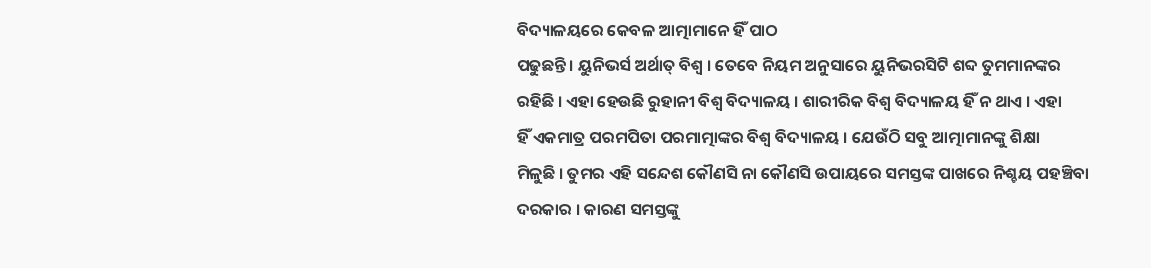ବିଦ୍ୟାଳୟରେ କେବଳ ଆତ୍ମାମାନେ ହିଁ ପାଠ
ପଢୁଛନ୍ତି । ୟୁନିଭର୍ସ ଅର୍ଥାତ୍ ବିଶ୍ୱ । ତେବେ ନିୟମ ଅନୁସାରେ ୟୁନିଭରସିଟି ଶବ୍ଦ ତୁମମାନଙ୍କର
ରହିଛି । ଏହା ହେଉଛି ରୁହାନୀ ବିଶ୍ୱ ବିଦ୍ୟାଳୟ । ଶାରୀରିକ ବିଶ୍ୱ ବିଦ୍ୟାଳୟ ହିଁ ନ ଥାଏ । ଏହା
ହିଁ ଏକମାତ୍ର ପରମପିତା ପରମାତ୍ମାଙ୍କର ବିଶ୍ୱ ବିଦ୍ୟାଳୟ । ଯେଉଁଠି ସବୁ ଆତ୍ମାମାନଙ୍କୁ ଶିକ୍ଷା
ମିଳୁଛି । ତୁମର ଏହି ସନ୍ଦେଶ କୌଣସି ନା କୌଣସି ଉପାୟରେ ସମସ୍ତଙ୍କ ପାଖରେ ନିଶ୍ଚୟ ପହଞ୍ଚିବା
ଦରକାର । କାରଣ ସମସ୍ତଙ୍କୁ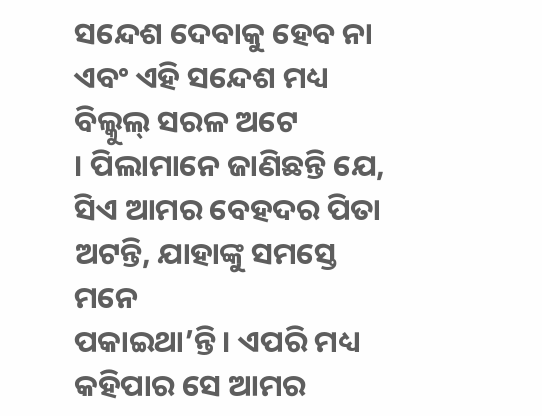ସନ୍ଦେଶ ଦେବାକୁ ହେବ ନା ଏବଂ ଏହି ସନ୍ଦେଶ ମଧ୍ୟ ବିଲ୍କୁଲ୍ ସରଳ ଅଟେ
। ପିଲାମାନେ ଜାଣିଛନ୍ତି ଯେ, ସିଏ ଆମର ବେହଦର ପିତା ଅଟନ୍ତି, ଯାହାଙ୍କୁ ସମସ୍ତେ ମନେ
ପକାଇଥା’ନ୍ତି । ଏପରି ମଧ୍ୟ କହିପାର ସେ ଆମର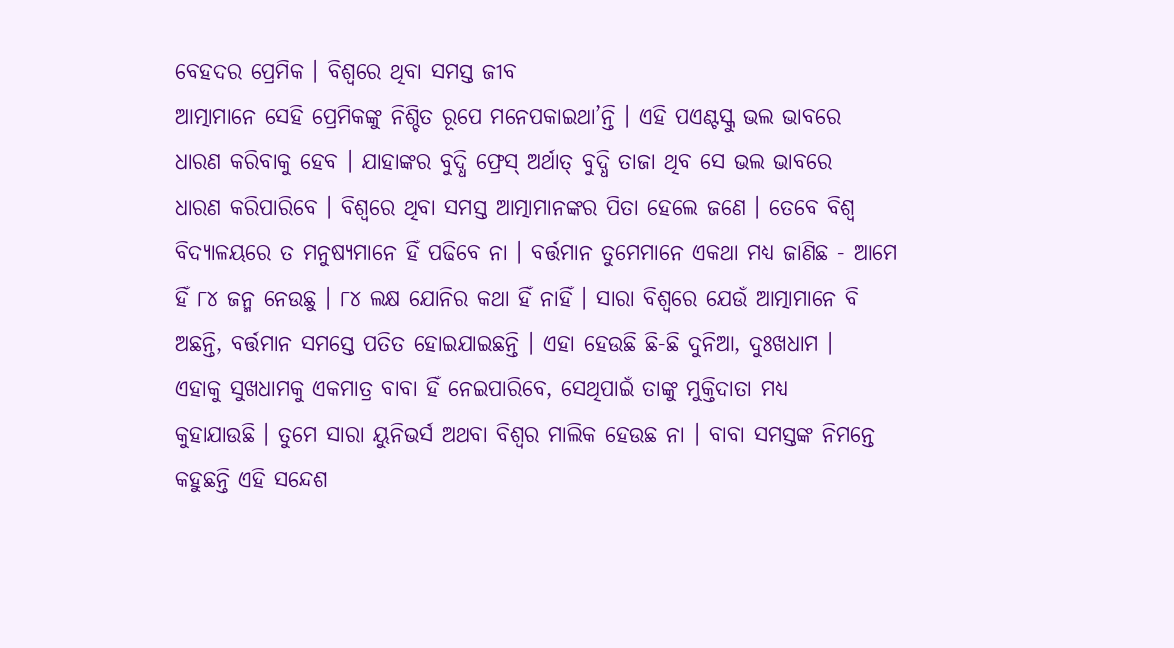ବେହଦର ପ୍ରେମିକ । ବିଶ୍ୱରେ ଥିବା ସମସ୍ତ ଜୀବ
ଆତ୍ମାମାନେ ସେହି ପ୍ରେମିକଙ୍କୁ ନିଶ୍ଚିତ ରୂପେ ମନେପକାଇଥା’ନ୍ତି । ଏହି ପଏଣ୍ଟସ୍କୁ ଭଲ ଭାବରେ
ଧାରଣ କରିବାକୁ ହେବ । ଯାହାଙ୍କର ବୁଦ୍ଧି ଫ୍ରେସ୍ ଅର୍ଥାତ୍ ବୁଦ୍ଧି ତାଜା ଥିବ ସେ ଭଲ ଭାବରେ
ଧାରଣ କରିପାରିବେ । ବିଶ୍ୱରେ ଥିବା ସମସ୍ତ ଆତ୍ମାମାନଙ୍କର ପିତା ହେଲେ ଜଣେ । ତେବେ ବିଶ୍ୱ
ବିଦ୍ୟାଳୟରେ ତ ମନୁଷ୍ୟମାନେ ହିଁ ପଢିବେ ନା । ବର୍ତ୍ତମାନ ତୁମେମାନେ ଏକଥା ମଧ୍ୟ ଜାଣିଛ - ଆମେ
ହିଁ ୮୪ ଜନ୍ମ ନେଉଛୁ । ୮୪ ଲକ୍ଷ ଯୋନିର କଥା ହିଁ ନାହିଁ । ସାରା ବିଶ୍ୱରେ ଯେଉଁ ଆତ୍ମାମାନେ ବି
ଅଛନ୍ତି, ବର୍ତ୍ତମାନ ସମସ୍ତେ ପତିତ ହୋଇଯାଇଛନ୍ତି । ଏହା ହେଉଛି ଛି-ଛି ଦୁନିଆ, ଦୁଃଖଧାମ ।
ଏହାକୁ ସୁଖଧାମକୁ ଏକମାତ୍ର ବାବା ହିଁ ନେଇପାରିବେ, ସେଥିପାଇଁ ତାଙ୍କୁ ମୁକ୍ତିଦାତା ମଧ୍ୟ
କୁହାଯାଉଛି । ତୁମେ ସାରା ୟୁନିଭର୍ସ ଅଥବା ବିଶ୍ୱର ମାଲିକ ହେଉଛ ନା । ବାବା ସମସ୍ତଙ୍କ ନିମନ୍ତେ
କହୁଛନ୍ତି ଏହି ସନ୍ଦେଶ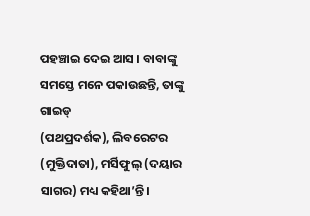ପହଞ୍ଚାଇ ଦେଇ ଆସ । ବାବାଙ୍କୁ ସମସ୍ତେ ମନେ ପକାଉଛନ୍ତି, ତାଙ୍କୁ ଗାଇଡ୍
(ପଥପ୍ରଦର୍ଶକ), ଲିବରେଟର (ମୁକ୍ତିଦାତା), ମର୍ସିଫୁଲ୍ (ଦୟାର ସାଗର) ମଧ୍ୟ କହିଥା’ନ୍ତି ।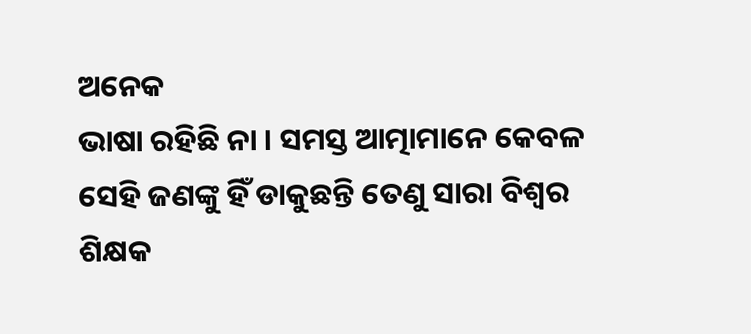ଅନେକ
ଭାଷା ରହିଛି ନା । ସମସ୍ତ ଆତ୍ମାମାନେ କେବଳ ସେହି ଜଣଙ୍କୁ ହିଁ ଡାକୁଛନ୍ତି ତେଣୁ ସାରା ବିଶ୍ୱର
ଶିକ୍ଷକ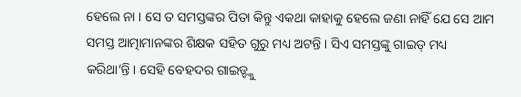ହେଲେ ନା । ସେ ତ ସମସ୍ତଙ୍କର ପିତା କିନ୍ତୁ ଏକଥା କାହାକୁ ହେଲେ ଜଣା ନାହିଁ ଯେ ସେ ଆମ
ସମସ୍ତ ଆତ୍ମାମାନଙ୍କର ଶିକ୍ଷକ ସହିତ ଗୁରୁ ମଧ୍ୟ ଅଟନ୍ତି । ସିଏ ସମସ୍ତଙ୍କୁ ଗାଇଡ୍ ମଧ୍ୟ
କରିଥା’ନ୍ତି । ସେହି ବେହଦର ଗାଇଡ୍ଙ୍କୁ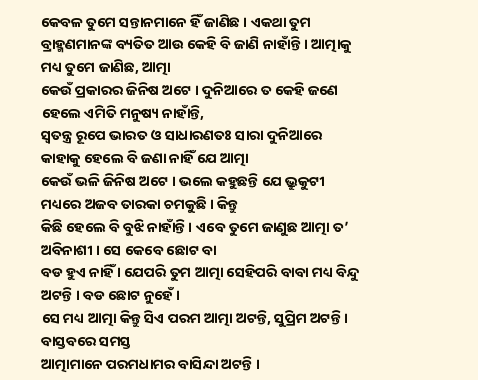କେବଳ ତୁମେ ସନ୍ତାନମାନେ ହିଁ ଜାଣିଛ । ଏକଥା ତୁମ
ବ୍ରାହ୍ମଣମାନଙ୍କ ବ୍ୟତିତ ଆଉ କେହି ବି ଜାଣି ନାହାଁନ୍ତି । ଆତ୍ମାକୁ ମଧ୍ୟ ତୁମେ ଜାଣିଛ, ଆତ୍ମା
କେଉଁ ପ୍ରକାରର ଜିନିଷ ଅଟେ । ଦୁନିଆରେ ତ କେହି ଜଣେ ହେଲେ ଏମିତି ମନୁଷ୍ୟ ନାହାଁନ୍ତି,
ସ୍ୱତନ୍ତ୍ର ରୂପେ ଭାରତ ଓ ସାଧାରଣତଃ ସାରା ଦୁନିଆରେ କାହାକୁ ହେଲେ ବି ଜଣା ନାହିଁ ଯେ ଆତ୍ମା
କେଉଁ ଭଳି ଜିନିଷ ଅଟେ । ଭଲେ କହୁଛନ୍ତି ଯେ ଭ୍ରୁକୁଟୀ ମଧ୍ୟରେ ଅଜବ ତାରକା ଚମକୁଛି । କିନ୍ତୁ
କିଛି ହେଲେ ବି ବୁଝି ନାହାଁନ୍ତି । ଏବେ ତୁମେ ଜାଣୁଛ ଆତ୍ମା ତ’ ଅବିନାଶୀ । ସେ କେବେ ଛୋଟ ବା
ବଡ ହୁଏ ନାହିଁ । ଯେପରି ତୁମ ଆତ୍ମା ସେହିପରି ବାବା ମଧ୍ୟ ବିନ୍ଦୁ ଅଟନ୍ତି । ବଡ ଛୋଟ ନୁହେଁ ।
ସେ ମଧ୍ୟ ଆତ୍ମା କିନ୍ତୁ ସିଏ ପରମ ଆତ୍ମା ଅଟନ୍ତି, ସୁପ୍ରିମ ଅଟନ୍ତି । ବାସ୍ତବରେ ସମସ୍ତ
ଆତ୍ମାମାନେ ପରମଧାମର ବାସିନ୍ଦା ଅଟନ୍ତି ।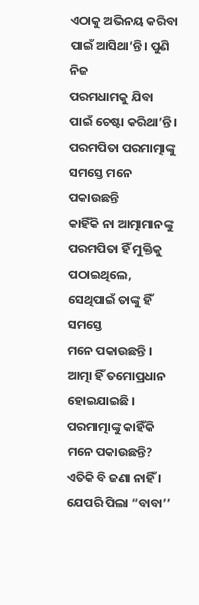ଏଠାକୁ ଅଭିନୟ କରିବା ପାଇଁ ଆସିଥା’ନ୍ତି । ପୁଣି ନିଜ
ପରମଧାମକୁ ଯିବା ପାଇଁ ଚେଷ୍ଟା କରିଥା’ନ୍ତି । ପରମପିତା ପରମାତ୍ମାଙ୍କୁ ସମସ୍ତେ ମନେ ପକାଉଛନ୍ତି
କାହିଁକି ନା ଆତ୍ମାମାନଙ୍କୁ ପରମପିତା ହିଁ ମୁକ୍ତିକୁ ପଠାଇଥିଲେ, ସେଥିପାଇଁ ତାଙ୍କୁ ହିଁ ସମସ୍ତେ
ମନେ ପକାଉଛନ୍ତି । ଆତ୍ମା ହିଁ ତମୋପ୍ରଧାନ ହୋଇଯାଇଛି । ପରମାତ୍ମାଙ୍କୁ କାହିଁକି ମନେ ପକାଉଛନ୍ତି?
ଏତିକି ବି ଜଣା ନାହିଁ । ଯେପରି ପିଲା “ବାବା’’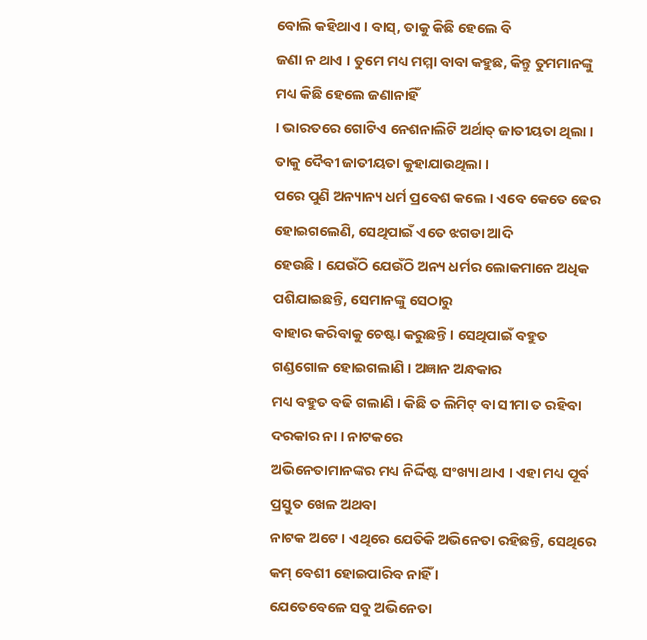ବୋଲି କହିଥାଏ । ବାସ୍, ତାକୁ କିଛି ହେଲେ ବି
ଜଣା ନ ଥାଏ । ତୁମେ ମଧ୍ୟ ମମ୍ମା ବାବା କହୁଛ, କିନ୍ତୁ ତୁମମାନଙ୍କୁ ମଧ୍ୟ କିଛି ହେଲେ ଜଣାନାହିଁ
। ଭାରତରେ ଗୋଟିଏ ନେଶନାଲିଟି ଅର୍ଥାତ୍ ଜାତୀୟତା ଥିଲା । ତାକୁ ଦୈବୀ ଜାତୀୟତା କୁହାଯାଉଥିଲା ।
ପରେ ପୁଣି ଅନ୍ୟାନ୍ୟ ଧର୍ମ ପ୍ରବେଶ କଲେ । ଏବେ କେତେ ଢେର ହୋଇଗଲେଣି, ସେଥିପାଇଁ ଏତେ ଝଗଡା ଆଦି
ହେଉଛି । ଯେଉଁଠି ଯେଉଁଠି ଅନ୍ୟ ଧର୍ମର ଲୋକମାନେ ଅଧିକ ପଶିଯାଇଛନ୍ତି, ସେମାନଙ୍କୁ ସେଠାରୁ
ବାହାର କରିବାକୁ ଚେଷ୍ଟା କରୁଛନ୍ତି । ସେଥିପାଇଁ ବହୁତ ଗଣ୍ଡଗୋଳ ହୋଇଗଲାଣି । ଅଜ୍ଞାନ ଅନ୍ଧକାର
ମଧ୍ୟ ବହୁତ ବଢି ଗଲାଣି । କିଛି ତ ଲିମିଟ୍ ବା ସୀମା ତ ରହିବା ଦରକାର ନା । ନାଟକରେ
ଅଭିନେତାମାନଙ୍କର ମଧ୍ୟ ନିର୍ଦ୍ଦିଷ୍ଟ ସଂଖ୍ୟା ଥାଏ । ଏହା ମଧ୍ୟ ପୂର୍ବ ପ୍ରସ୍ତୁତ ଖେଳ ଅଥବା
ନାଟକ ଅଟେ । ଏଥିରେ ଯେତିକି ଅଭିନେତା ରହିଛନ୍ତି, ସେଥିରେ କମ୍ ବେଶୀ ହୋଇପାରିବ ନାହିଁ ।
ଯେତେବେଳେ ସବୁ ଅଭିନେତା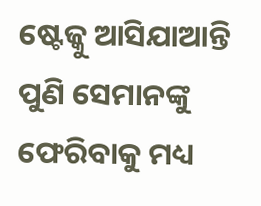ଷ୍ଟେଜ୍କୁ ଆସିଯାଆନ୍ତି ପୁଣି ସେମାନଙ୍କୁ ଫେରିବାକୁ ମଧ୍ୟ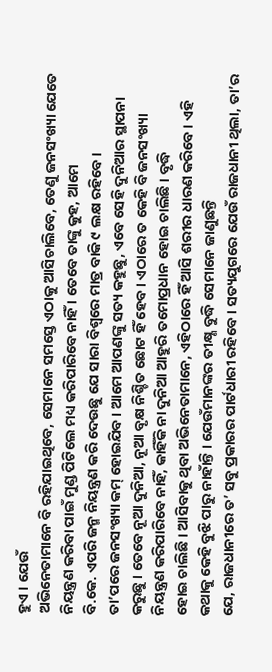ହୁଏ । ଯେଉଁ
ଅଭିନେତାମାନେ ବି ରହିଯାଇଥିବେ, ସେମାନେ ସମସ୍ତେ ଏଠାକୁ ଆସିଚାଲିବେ, ତେଣୁ ଜନସଂଖ୍ୟା ଯେତେ
ନିୟନ୍ତ୍ରଣ କରିବା ପାଇଁ ମୁଣ୍ଡ ପିଟିଲେ ମଧ୍ୟ କରିପାରିବେ ନାହିଁ । ତେବେ ତାଙ୍କୁ କୁହ, ଆମେ
ବି.କେ. ଏପରି ଜନ୍ମ ନିୟନ୍ତ୍ରଣ କରି ଦେଉଛୁ ଯେ ସାରା ବିଶ୍ୱରେ ମାତ୍ର ବାକି ୯ ଲକ୍ଷ ରହିବେ ।
ତା’ପରେ ଜନସଂଖ୍ୟା କମ୍ ହୋଇଯିବ । ଆମେ ଆପଣଙ୍କୁ ସତ୍ୟ କହୁଛୁ, ଏବେ ସେହି ଦୁନିଆର ସ୍ଥାପନା
କରୁଛୁ । ତେବେ ନୂଆ ଦୁନିଆ, ନୂଆ ବୃକ୍ଷ ନିଶ୍ଚିତ ଛୋଟ ହିଁ ହେବ । ଏଠାରେ ତ କେହି ବି ଜନସଂଖ୍ୟା
ନିୟନ୍ତ୍ରଣ କରିପାରିବେ ନାହିଁ, କାହିଁକି ନା ଦୁନିଆ ଆହୁରି ତମୋପ୍ରଧାନ ହୋଇ ଚାଲିଛି । ବୃଦ୍ଧି
ହୋଇ ଚାଲିଛି । ଆସିବାକୁ ଥିବା ଅଭିନେତାମାନେ, ଏହିଠାରେ ହିଁ ଆସି ଶରୀର ଧାରଣ କରିବେ । ଏହି
କଥାକୁ କେହି ବୁଝି ପାରୁ ନାହାଁନ୍ତି । ଯେଉଁମାନଙ୍କର ତୀକ୍ଷ୍ଣ ବୁଦ୍ଧି ସେମାନେ ଜାଣୁଛନ୍ତି
ଯେ, ରାଜଧାନୀରେ ତ’ ସବୁ ପ୍ରକାରର ପାର୍ଟଧାରୀ ରହିବେ । ସତ୍ୟଯୁଗରେ ଯେଉଁ ରାଜଧାନୀ ଥିଲା, ତା’ର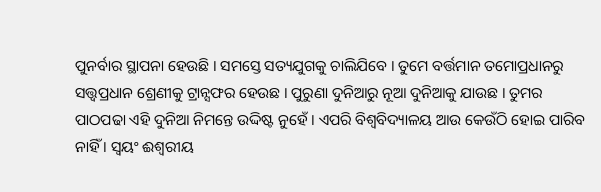ପୁନର୍ବାର ସ୍ଥାପନା ହେଉଛି । ସମସ୍ତେ ସତ୍ୟଯୁଗକୁ ଚାଲିଯିବେ । ତୁମେ ବର୍ତ୍ତମାନ ତମୋପ୍ରଧାନରୁ
ସତ୍ତ୍ୱପ୍ରଧାନ ଶ୍ରେଣୀକୁ ଟ୍ରାନ୍ସଫର ହେଉଛ । ପୁରୁଣା ଦୁନିଆରୁ ନୂଆ ଦୁନିଆକୁ ଯାଉଛ । ତୁମର
ପାଠପଢା ଏହି ଦୁନିଆ ନିମନ୍ତେ ଉଦ୍ଦିଷ୍ଟ ନୁହେଁ । ଏପରି ବିଶ୍ୱବିଦ୍ୟାଳୟ ଆଉ କେଉଁଠି ହୋଇ ପାରିବ
ନାହିଁ । ସ୍ୱୟଂ ଈଶ୍ୱରୀୟ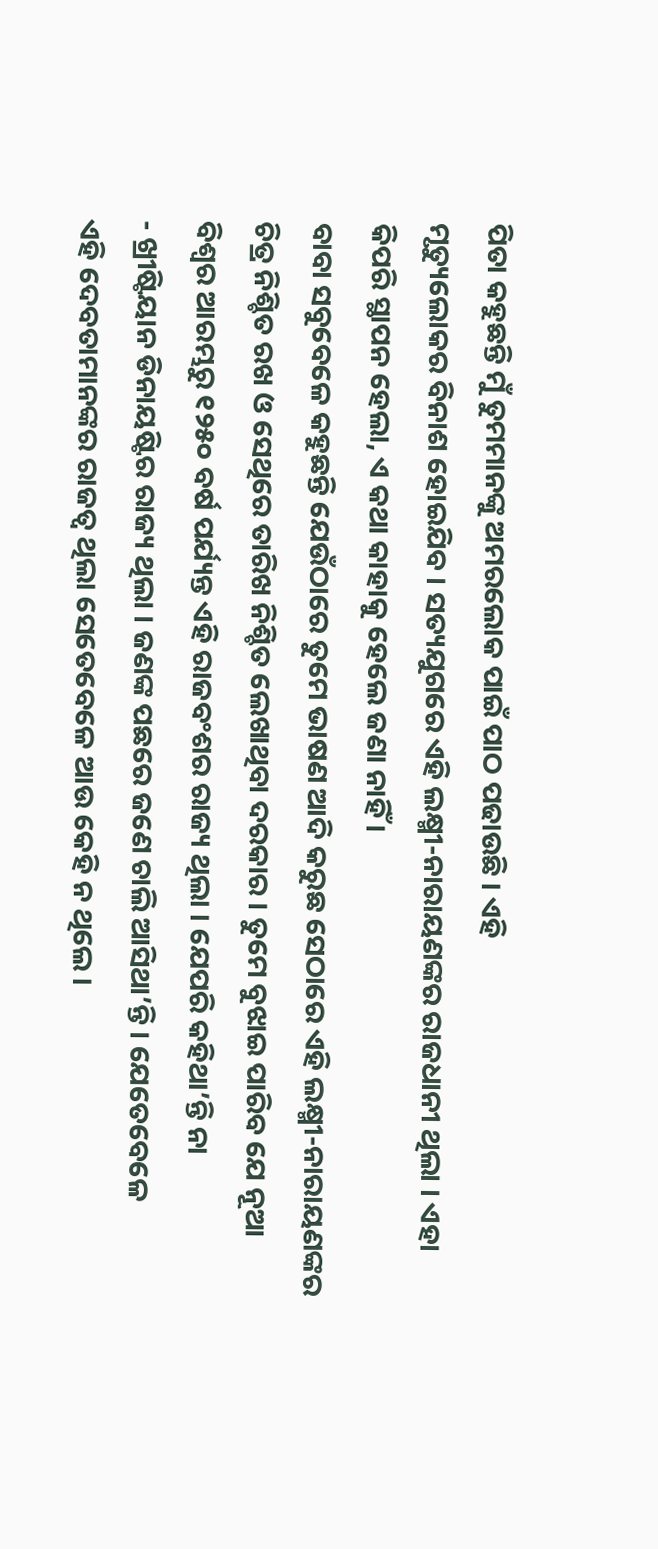ପିତା କହୁଛନ୍ତି ମୁଁ ତୁମମାନଙ୍କୁ ଅମରଲୋକ ପାଇଁ ପାଠ ପଢାଉଛି । ଏହି
ମୃତ୍ୟୁଲୋକର ବିନାଶ ହୋଇଯିବ । ସତ୍ୟଯୁଗରେ ଏହି ଲକ୍ଷ୍ମୀ-ନାରାୟଣଙ୍କର ରାଜଧାନୀ ଥିଲା । ଏହା
କିପରି ସ୍ଥାପନ ହେଲା, ଏ କଥା କାହାକୁ ହେଲେ ଜଣା ନାହିଁ ।
ବାବା ସବୁବେଳେ କହୁଛନ୍ତି ଯେଉଁଠାରେ ତୁମେ ଭାଷଣ ଆଦି କରୁଛ ସେଠାରେ ଏହି ଲକ୍ଷ୍ମୀ-ନାରାୟଣଙ୍କର
ଚିତ୍ର ନିଶ୍ଚିତ ରଖ ଓ ସେଥିରେ ତାରିଖ ନିଶ୍ଚିତ ଲେଖାଥିବା ଦରକାର । ତୁମେ ବୁଝାଇ ପାରିବ ଯେ ନୂଆ
ବିଶ୍ୱର ଆରମ୍ଭରୁ ୧୨୫୦ ବର୍ଷ ପର୍ଯ୍ୟନ୍ତ ଏହି ରାଜବଂଶର ରାଜ୍ୟ ଥିଲା । ଯେପରି କହିଥା’ନ୍ତି ନା
- ଖ୍ରୀଷ୍ଟିୟାନ ଡିନାୟଷ୍ଟିର ରାଜ୍ୟ ଥିଲା । ଜଣଙ୍କ ପଛରେ ଜଣେ ଚାଲି ଆସିଥା’ନ୍ତି । ଯେତେବେଳେ
ଏହି ଦେବତାମାନଙ୍କର ରାଜତ୍ୱ ଥିଲା ସେତେବେଳେ ଆଉ କେହି ନ ଥିଲେ ।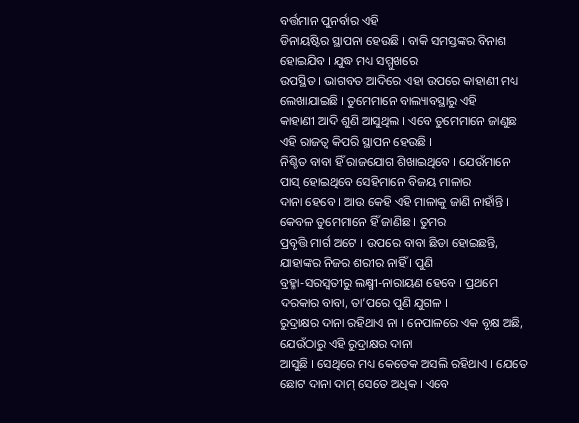ବର୍ତ୍ତମାନ ପୁନର୍ବାର ଏହି
ଡିନାୟଷ୍ଟିର ସ୍ଥାପନା ହେଉଛି । ବାକି ସମସ୍ତଙ୍କର ବିନାଶ ହୋଇଯିବ । ଯୁଦ୍ଧ ମଧ୍ୟ ସମ୍ମୁଖରେ
ଉପସ୍ଥିତ । ଭାଗବତ ଆଦିରେ ଏହା ଉପରେ କାହାଣୀ ମଧ୍ୟ ଲେଖାଯାଇଛି । ତୁମେମାନେ ବାଲ୍ୟାବସ୍ଥାରୁ ଏହି
କାହାଣୀ ଆଦି ଶୁଣି ଆସୁଥିଲ । ଏବେ ତୁମେମାନେ ଜାଣୁଛ ଏହି ରାଜତ୍ୱ କିପରି ସ୍ଥାପନ ହେଉଛି ।
ନିଶ୍ଚିତ ବାବା ହିଁ ରାଜଯୋଗ ଶିଖାଇଥିବେ । ଯେଉଁମାନେ ପାସ୍ ହୋଇଥିବେ ସେହିମାନେ ବିଜୟ ମାଳାର
ଦାନା ହେବେ । ଆଉ କେହି ଏହି ମାଳାକୁ ଜାଣି ନାହାଁନ୍ତି । କେବଳ ତୁମେମାନେ ହିଁ ଜାଣିଛ । ତୁମର
ପ୍ରବୃତ୍ତି ମାର୍ଗ ଅଟେ । ଉପରେ ବାବା ଛିଡା ହୋଇଛନ୍ତି, ଯାହାଙ୍କର ନିଜର ଶରୀର ନାହିଁ । ପୁଣି
ବ୍ରହ୍ମା-ସରସ୍ୱତୀରୁ ଲକ୍ଷ୍ମୀ-ନାରାୟଣ ହେବେ । ପ୍ରଥମେ ଦରକାର ବାବା, ତା’ପରେ ପୁଣି ଯୁଗଳ ।
ରୁଦ୍ରାକ୍ଷର ଦାନା ରହିଥାଏ ନା । ନେପାଳରେ ଏକ ବୃକ୍ଷ ଅଛି, ଯେଉଁଠାରୁ ଏହି ରୁଦ୍ରାକ୍ଷର ଦାନା
ଆସୁଛି । ସେଥିରେ ମଧ୍ୟ କେତେକ ଅସଲି ରହିଥାଏ । ଯେତେ ଛୋଟ ଦାନା ଦାମ୍ ସେତେ ଅଧିକ । ଏବେ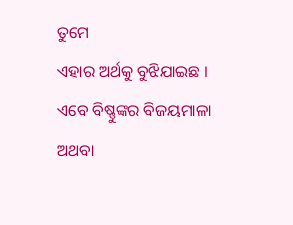ତୁମେ
ଏହାର ଅର୍ଥକୁ ବୁଝିଯାଇଛ । ଏବେ ବିଷ୍ଣୁଙ୍କର ବିଜୟମାଳା ଅଥବା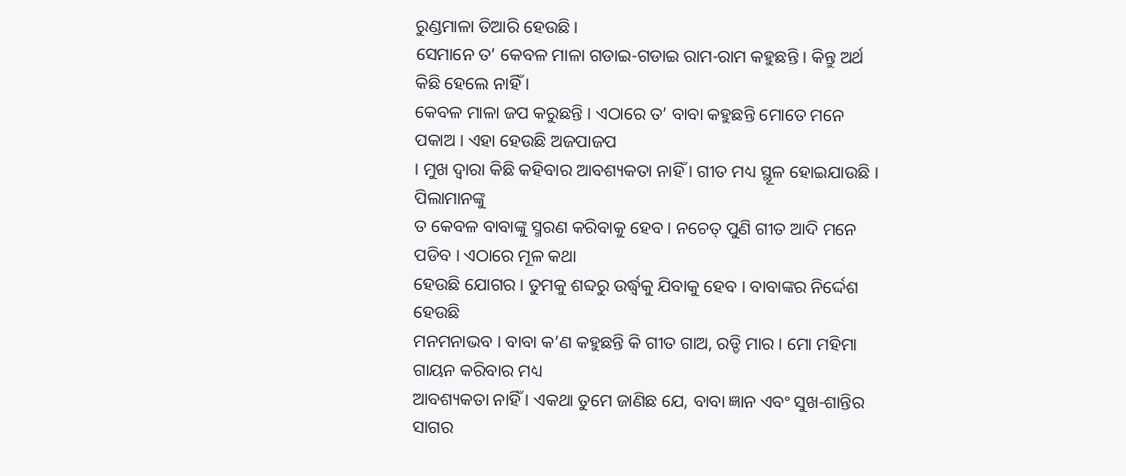ରୁଣ୍ଡମାଳା ତିଆରି ହେଉଛି ।
ସେମାନେ ତ’ କେବଳ ମାଳା ଗଡାଇ-ଗଡାଇ ରାମ-ରାମ କହୁଛନ୍ତି । କିନ୍ତୁ ଅର୍ଥ କିଛି ହେଲେ ନାହିଁ ।
କେବଳ ମାଳା ଜପ କରୁଛନ୍ତି । ଏଠାରେ ତ’ ବାବା କହୁଛନ୍ତି ମୋତେ ମନେ ପକାଅ । ଏହା ହେଉଛି ଅଜପାଜପ
। ମୁଖ ଦ୍ୱାରା କିଛି କହିବାର ଆବଶ୍ୟକତା ନାହିଁ । ଗୀତ ମଧ୍ୟ ସ୍ଥୂଳ ହୋଇଯାଉଛି । ପିଲାମାନଙ୍କୁ
ତ କେବଳ ବାବାଙ୍କୁ ସ୍ମରଣ କରିବାକୁ ହେବ । ନଚେତ୍ ପୁଣି ଗୀତ ଆଦି ମନେ ପଡିବ । ଏଠାରେ ମୂଳ କଥା
ହେଉଛି ଯୋଗର । ତୁମକୁ ଶବ୍ଦରୁ ଉର୍ଦ୍ଧ୍ୱକୁ ଯିବାକୁ ହେବ । ବାବାଙ୍କର ନିର୍ଦ୍ଦେଶ ହେଉଛି
ମନମନାଭବ । ବାବା କ’ଣ କହୁଛନ୍ତି କି ଗୀତ ଗାଅ, ରଡ୍ଡି ମାର । ମୋ ମହିମା ଗାୟନ କରିବାର ମଧ୍ୟ
ଆବଶ୍ୟକତା ନାହିଁ । ଏକଥା ତୁମେ ଜାଣିଛ ଯେ, ବାବା ଜ୍ଞାନ ଏବଂ ସୁଖ-ଶାନ୍ତିର ସାଗର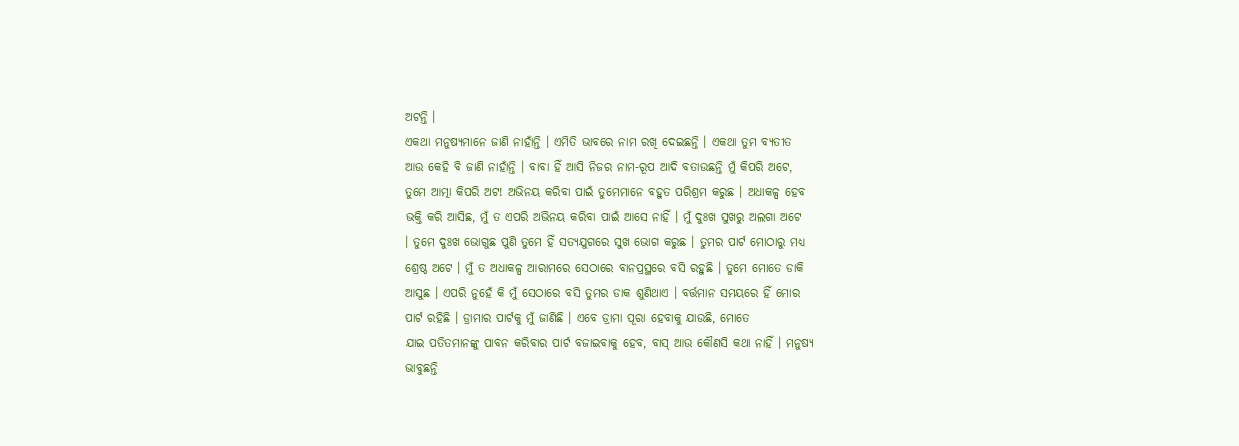ଅଟନ୍ତି ।
ଏକଥା ମନୁଷ୍ୟମାନେ ଜାଣି ନାହାଁନ୍ତି । ଏମିତି ଭାବରେ ନାମ ରଖି ଦେଇଛନ୍ତି । ଏକଥା ତୁମ ବ୍ୟତୀତ
ଆଉ କେହି ବି ଜାଣି ନାହାଁନ୍ତି । ବାବା ହିଁ ଆସି ନିଜର ନାମ-ରୂପ ଆଦି ବତାଉଛନ୍ତି ମୁଁ କିପରି ଅଟେ,
ତୁମେ ଆତ୍ମା କିପରି ଅଟ! ଅଭିନୟ କରିବା ପାଇଁ ତୁମେମାନେ ବହୁତ ପରିଶ୍ରମ କରୁଛ । ଅଧାକଳ୍ପ ହେବ
ଭକ୍ତି କରି ଆସିଛ, ମୁଁ ତ ଏପରି ଅଭିନୟ କରିବା ପାଇଁ ଆସେ ନାହିଁ । ମୁଁ ଦୁଃଖ ସୁଖରୁ ଅଲଗା ଅଟେ
। ତୁମେ ଦୁଃଖ ଭୋଗୁଛ ପୁଣି ତୁମେ ହିଁ ସତ୍ୟଯୁଗରେ ସୁଖ ଭୋଗ କରୁଛ । ତୁମର ପାର୍ଟ ମୋଠାରୁ ମଧ୍ୟ
ଶ୍ରେଷ୍ଠ ଅଟେ । ମୁଁ ତ ଅଧାକଳ୍ପ ଆରାମରେ ସେଠାରେ ବାନପ୍ରସ୍ଥରେ ବସି ରହୁଛି । ତୁମେ ମୋତେ ଡାକି
ଆସୁଛ । ଏପରି ନୁହେଁ କି ମୁଁ ସେଠାରେ ବସି ତୁମର ଡାକ ଶୁଣିଥାଏ । ବର୍ତ୍ତମାନ ସମୟରେ ହିଁ ମୋର
ପାର୍ଟ ରହିଛି । ଡ୍ରାମାର ପାର୍ଟକୁ ମୁଁ ଜାଣିଛି । ଏବେ ଡ୍ରାମା ପୂରା ହେବାକୁ ଯାଉଛି, ମୋତେ
ଯାଇ ପତିତମାନଙ୍କୁ ପାବନ କରିବାର ପାର୍ଟ ବଜାଇବାକୁ ହେବ, ବାସ୍ ଆଉ କୌଣସି କଥା ନାହିଁ । ମନୁଷ୍ୟ
ଭାବୁଛନ୍ତି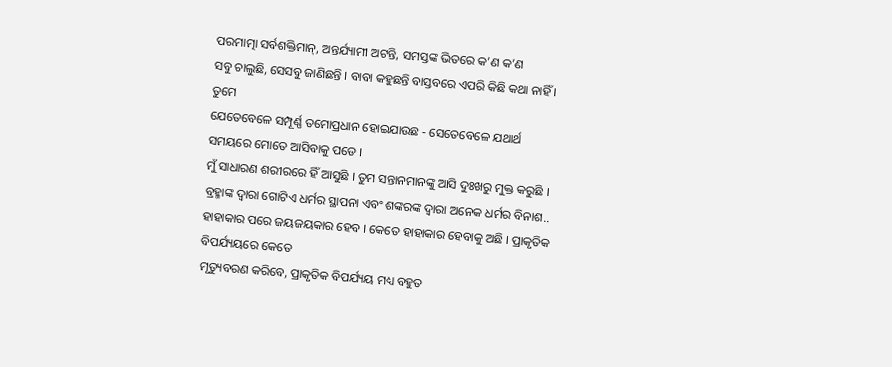ପରମାତ୍ମା ସର୍ବଶକ୍ତିମାନ୍, ଅନ୍ତର୍ଯ୍ୟାମୀ ଅଟନ୍ତି, ସମସ୍ତଙ୍କ ଭିତରେ କ’ଣ କ’ଣ
ସବୁ ଚାଲୁଛି, ସେସବୁ ଜାଣିଛନ୍ତି । ବାବା କହୁଛନ୍ତି ବାସ୍ତବରେ ଏପରି କିଛି କଥା ନାହିଁ । ତୁମେ
ଯେତେବେଳେ ସମ୍ପୂର୍ଣ୍ଣ ତମୋପ୍ରଧାନ ହୋଇଯାଉଛ - ସେତେବେଳେ ଯଥାର୍ଥ ସମୟରେ ମୋତେ ଆସିବାକୁ ପଡେ ।
ମୁଁ ସାଧାରଣ ଶରୀରରେ ହିଁ ଆସୁଛି । ତୁମ ସନ୍ତାନମାନଙ୍କୁ ଆସି ଦୁଃଖରୁ ମୁକ୍ତ କରୁଛି ।
ବ୍ରହ୍ମାଙ୍କ ଦ୍ୱାରା ଗୋଟିଏ ଧର୍ମର ସ୍ଥାପନା ଏବଂ ଶଙ୍କରଙ୍କ ଦ୍ୱାରା ଅନେକ ଧର୍ମର ବିନାଶ..
ହାହାକାର ପରେ ଜୟଜୟକାର ହେବ । କେତେ ହାହାକାର ହେବାକୁ ଅଛି । ପ୍ରାକୃତିକ ବିପର୍ଯ୍ୟୟରେ କେତେ
ମୃତ୍ୟୁବରଣ କରିବେ, ପ୍ରାକୃତିକ ବିପର୍ଯ୍ୟୟ ମଧ୍ୟ ବହୁତ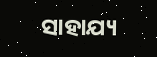ସାହାଯ୍ୟ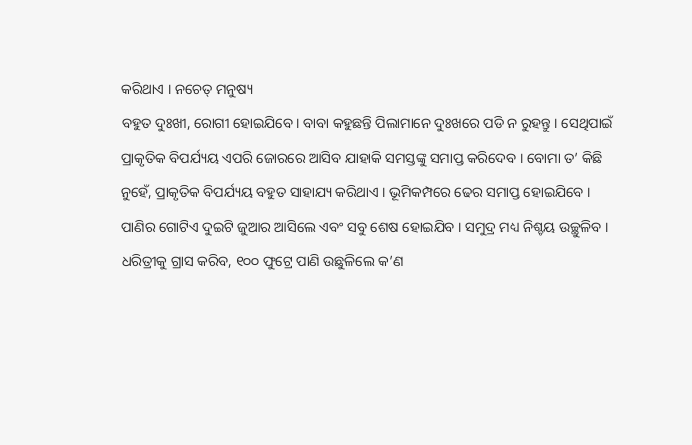କରିଥାଏ । ନଚେତ୍ ମନୁଷ୍ୟ
ବହୁତ ଦୁଃଖୀ, ରୋଗୀ ହୋଇଯିବେ । ବାବା କହୁଛନ୍ତି ପିଲାମାନେ ଦୁଃଖରେ ପଡି ନ ରୁହନ୍ତୁ । ସେଥିପାଇଁ
ପ୍ରାକୃତିକ ବିପର୍ଯ୍ୟୟ ଏପରି ଜୋରରେ ଆସିବ ଯାହାକି ସମସ୍ତଙ୍କୁ ସମାପ୍ତ କରିଦେବ । ବୋମା ତ’ କିଛି
ନୁହେଁ, ପ୍ରାକୃତିକ ବିପର୍ଯ୍ୟୟ ବହୁତ ସାହାଯ୍ୟ କରିଥାଏ । ଭୂମିକମ୍ପରେ ଢେର ସମାପ୍ତ ହୋଇଯିବେ ।
ପାଣିର ଗୋଟିଏ ଦୁଇଟି ଜୁଆର ଆସିଲେ ଏବଂ ସବୁ ଶେଷ ହୋଇଯିବ । ସମୁଦ୍ର ମଧ୍ୟ ନିଶ୍ଚୟ ଉଚ୍ଛୁଳିବ ।
ଧରିତ୍ରୀକୁ ଗ୍ରାସ କରିବ, ୧୦୦ ଫୁଟ୍ରେ ପାଣି ଉଛୁଳିଲେ କ’ଣ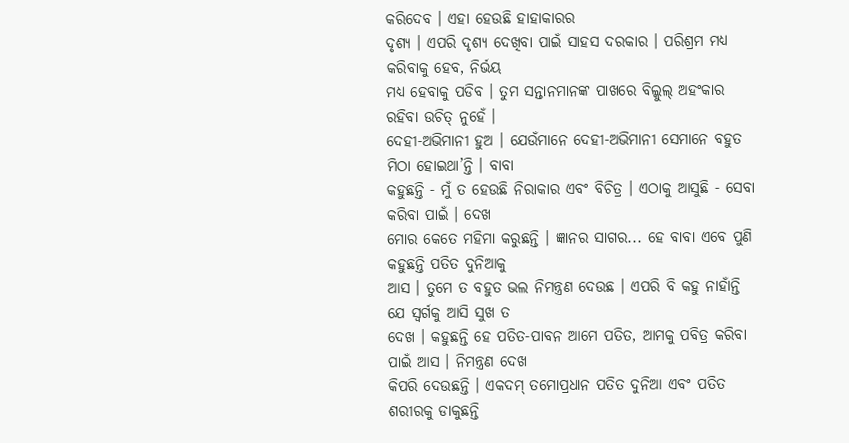କରିଦେବ । ଏହା ହେଉଛି ହାହାକାରର
ଦୃଶ୍ୟ । ଏପରି ଦୃଶ୍ୟ ଦେଖିବା ପାଇଁ ସାହସ ଦରକାର । ପରିଶ୍ରମ ମଧ୍ୟ କରିବାକୁ ହେବ, ନିର୍ଭୟ
ମଧ୍ୟ ହେବାକୁ ପଡିବ । ତୁମ ସନ୍ତାନମାନଙ୍କ ପାଖରେ ବିଲ୍କୁଲ୍ ଅହଂକାର ରହିବା ଉଚିତ୍ ନୁହେଁ ।
ଦେହୀ-ଅଭିମାନୀ ହୁଅ । ଯେଉଁମାନେ ଦେହୀ-ଅଭିମାନୀ ସେମାନେ ବହୁତ ମିଠା ହୋଇଥା’ନ୍ତି । ବାବା
କହୁଛନ୍ତି - ମୁଁ ତ ହେଉଛି ନିରାକାର ଏବଂ ବିଚିତ୍ର । ଏଠାକୁ ଆସୁଛି - ସେବା କରିବା ପାଇଁ । ଦେଖ
ମୋର କେତେ ମହିମା କରୁଛନ୍ତି । ଜ୍ଞାନର ସାଗର... ହେ ବାବା ଏବେ ପୁଣି କହୁଛନ୍ତି ପତିତ ଦୁନିଆକୁ
ଆସ । ତୁମେ ତ ବହୁତ ଭଲ ନିମନ୍ତ୍ରଣ ଦେଉଛ । ଏପରି ବି କହୁ ନାହାଁନ୍ତି ଯେ ସ୍ୱର୍ଗକୁ ଆସି ସୁଖ ତ
ଦେଖ । କହୁଛନ୍ତି ହେ ପତିତ-ପାବନ ଆମେ ପତିତ, ଆମକୁ ପବିତ୍ର କରିବା ପାଇଁ ଆସ । ନିମନ୍ତ୍ରଣ ଦେଖ
କିପରି ଦେଉଛନ୍ତି । ଏକଦମ୍ ତମୋପ୍ରଧାନ ପତିତ ଦୁନିଆ ଏବଂ ପତିତ ଶରୀରକୁ ଡାକୁଛନ୍ତି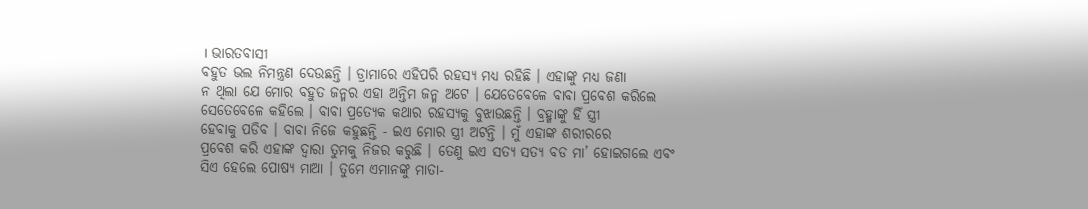। ଭାରତବାସୀ
ବହୁତ ଭଲ ନିମନ୍ତ୍ରଣ ଦେଉଛନ୍ତି । ଡ୍ରାମାରେ ଏହିପରି ରହସ୍ୟ ମଧ୍ୟ ରହିଛି । ଏହାଙ୍କୁ ମଧ୍ୟ ଜଣା
ନ ଥିଲା ଯେ ମୋର ବହୁତ ଜନ୍ମର ଏହା ଅନ୍ତିମ ଜନ୍ମ ଅଟେ । ଯେତେବେଳେ ବାବା ପ୍ରବେଶ କରିଲେ
ସେତେବେଳେ କହିଲେ । ବାବା ପ୍ରତ୍ୟେକ କଥାର ରହସ୍ୟକୁ ବୁଝାଉଛନ୍ତି । ବ୍ରହ୍ମାଙ୍କୁ ହିଁ ସ୍ତ୍ରୀ
ହେବାକୁ ପଡିବ । ବାବା ନିଜେ କହୁଛନ୍ତି - ଇଏ ମୋର ସ୍ତ୍ରୀ ଅଟନ୍ତି । ମୁଁ ଏହାଙ୍କ ଶରୀରରେ
ପ୍ରବେଶ କରି ଏହାଙ୍କ ଦ୍ୱାରା ତୁମକୁ ନିଜର କରୁଛି । ତେଣୁ ଇଏ ସତ୍ୟ ସତ୍ୟ ବଡ ମା’ ହୋଇଗଲେ ଏବଂ
ସିଏ ହେଲେ ପୋଷ୍ୟ ମାଆ । ତୁମେ ଏମାନଙ୍କୁ ମାତା-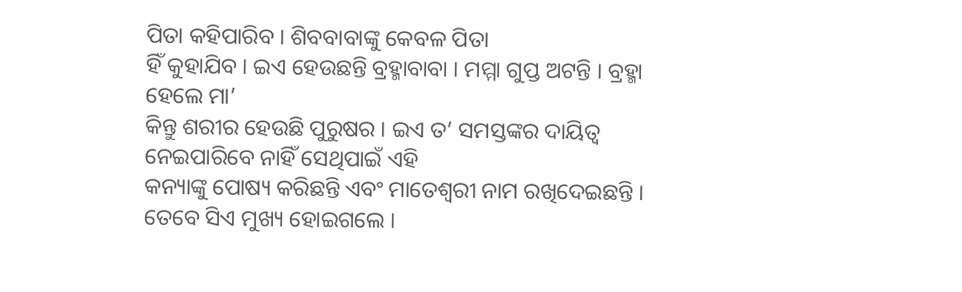ପିତା କହିପାରିବ । ଶିବବାବାଙ୍କୁ କେବଳ ପିତା
ହିଁ କୁହାଯିବ । ଇଏ ହେଉଛନ୍ତି ବ୍ରହ୍ମାବାବା । ମମ୍ମା ଗୁପ୍ତ ଅଟନ୍ତି । ବ୍ରହ୍ମା ହେଲେ ମା’
କିନ୍ତୁ ଶରୀର ହେଉଛି ପୁରୁଷର । ଇଏ ତ’ ସମସ୍ତଙ୍କର ଦାୟିତ୍ୱ ନେଇପାରିବେ ନାହିଁ ସେଥିପାଇଁ ଏହି
କନ୍ୟାଙ୍କୁ ପୋଷ୍ୟ କରିଛନ୍ତି ଏବଂ ମାତେଶ୍ୱରୀ ନାମ ରଖିଦେଇଛନ୍ତି । ତେବେ ସିଏ ମୁଖ୍ୟ ହୋଇଗଲେ ।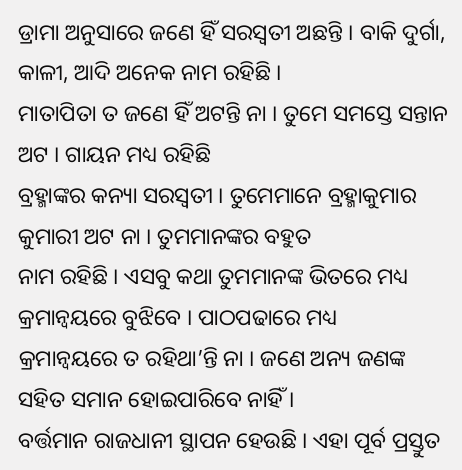ଡ୍ରାମା ଅନୁସାରେ ଜଣେ ହିଁ ସରସ୍ୱତୀ ଅଛନ୍ତି । ବାକି ଦୁର୍ଗା, କାଳୀ, ଆଦି ଅନେକ ନାମ ରହିଛି ।
ମାତାପିତା ତ ଜଣେ ହିଁ ଅଟନ୍ତି ନା । ତୁମେ ସମସ୍ତେ ସନ୍ତାନ ଅଟ । ଗାୟନ ମଧ୍ୟ ରହିଛି
ବ୍ରହ୍ମାଙ୍କର କନ୍ୟା ସରସ୍ୱତୀ । ତୁମେମାନେ ବ୍ରହ୍ମାକୁମାର କୁମାରୀ ଅଟ ନା । ତୁମମାନଙ୍କର ବହୁତ
ନାମ ରହିଛି । ଏସବୁ କଥା ତୁମମାନଙ୍କ ଭିତରେ ମଧ୍ୟ କ୍ରମାନ୍ୱୟରେ ବୁଝିବେ । ପାଠପଢାରେ ମଧ୍ୟ
କ୍ରମାନ୍ୱୟରେ ତ ରହିଥା’ନ୍ତି ନା । ଜଣେ ଅନ୍ୟ ଜଣଙ୍କ ସହିତ ସମାନ ହୋଇପାରିବେ ନାହିଁ ।
ବର୍ତ୍ତମାନ ରାଜଧାନୀ ସ୍ଥାପନ ହେଉଛି । ଏହା ପୂର୍ବ ପ୍ରସ୍ତୁତ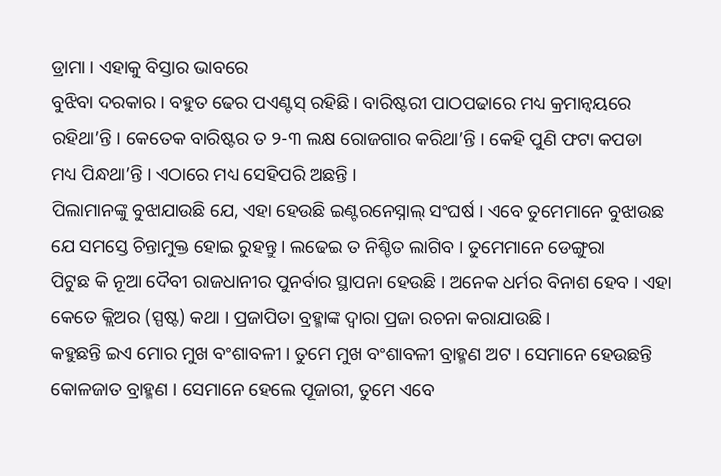ଡ୍ରାମା । ଏହାକୁ ବିସ୍ତାର ଭାବରେ
ବୁଝିବା ଦରକାର । ବହୁତ ଢେର ପଏଣ୍ଟସ୍ ରହିଛି । ବାରିଷ୍ଟରୀ ପାଠପଢାରେ ମଧ୍ୟ କ୍ରମାନ୍ୱୟରେ
ରହିଥା’ନ୍ତି । କେତେକ ବାରିଷ୍ଟର ତ ୨-୩ ଲକ୍ଷ ରୋଜଗାର କରିଥା’ନ୍ତି । କେହି ପୁଣି ଫଟା କପଡା
ମଧ୍ୟ ପିନ୍ଧଥା’ନ୍ତି । ଏଠାରେ ମଧ୍ୟ ସେହିପରି ଅଛନ୍ତି ।
ପିଲାମାନଙ୍କୁ ବୁଝାଯାଉଛି ଯେ, ଏହା ହେଉଛି ଇଣ୍ଟରନେସ୍ନାଲ୍ ସଂଘର୍ଷ । ଏବେ ତୁମେମାନେ ବୁଝାଉଛ
ଯେ ସମସ୍ତେ ଚିନ୍ତାମୁକ୍ତ ହୋଇ ରୁହନ୍ତୁ । ଲଢେଇ ତ ନିଶ୍ଚିତ ଲାଗିବ । ତୁମେମାନେ ଡେଙ୍ଗୁରା
ପିଟୁଛ କି ନୂଆ ଦୈବୀ ରାଜଧାନୀର ପୁନର୍ବାର ସ୍ଥାପନା ହେଉଛି । ଅନେକ ଧର୍ମର ବିନାଶ ହେବ । ଏହା
କେତେ କ୍ଲିଅର (ସ୍ପଷ୍ଟ) କଥା । ପ୍ରଜାପିତା ବ୍ରହ୍ମାଙ୍କ ଦ୍ୱାରା ପ୍ରଜା ରଚନା କରାଯାଉଛି ।
କହୁଛନ୍ତି ଇଏ ମୋର ମୁଖ ବଂଶାବଳୀ । ତୁମେ ମୁଖ ବଂଶାବଳୀ ବ୍ରାହ୍ମଣ ଅଟ । ସେମାନେ ହେଉଛନ୍ତି
କୋଳଜାତ ବ୍ରାହ୍ମଣ । ସେମାନେ ହେଲେ ପୂଜାରୀ, ତୁମେ ଏବେ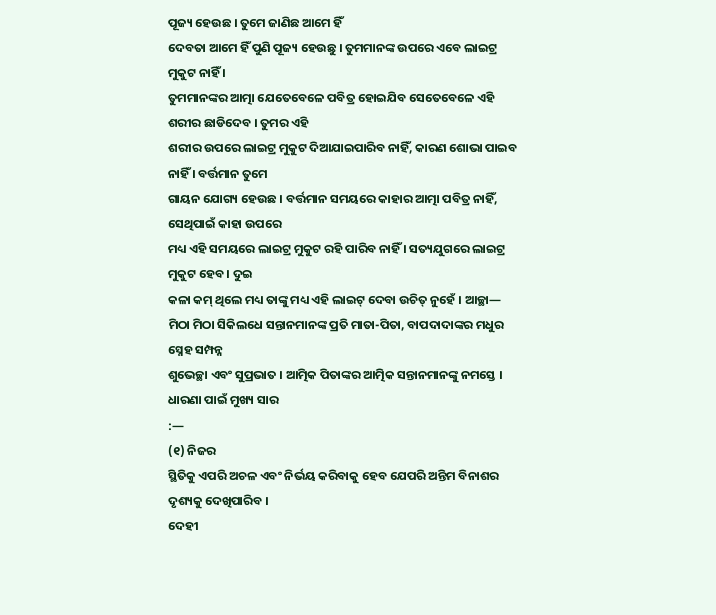ପୂଜ୍ୟ ହେଉଛ । ତୁମେ ଜାଣିଛ ଆମେ ହିଁ
ଦେବତା ଆମେ ହିଁ ପୁଣି ପୂଜ୍ୟ ହେଉଛୁ । ତୁମମାନଙ୍କ ଉପରେ ଏବେ ଲାଇଟ୍ର ମୁକୁଟ ନାହିଁ ।
ତୁମମାନଙ୍କର ଆତ୍ମା ଯେତେବେଳେ ପବିତ୍ର ହୋଇଯିବ ସେତେବେଳେ ଏହି ଶରୀର ଛାଡିଦେବ । ତୁମର ଏହି
ଶରୀର ଉପରେ ଲାଇଟ୍ର ମୁକୁଟ ଦିଆଯାଇପାରିବ ନାହିଁ, କାରଣ ଶୋଭା ପାଇବ ନାହିଁ । ବର୍ତ୍ତମାନ ତୁମେ
ଗାୟନ ଯୋଗ୍ୟ ହେଉଛ । ବର୍ତ୍ତମାନ ସମୟରେ କାହାର ଆତ୍ମା ପବିତ୍ର ନାହିଁ, ସେଥିପାଇଁ କାହା ଉପରେ
ମଧ୍ୟ ଏହି ସମୟରେ ଲାଇଟ୍ର ମୁକୁଟ ରହି ପାରିବ ନାହିଁ । ସତ୍ୟଯୁଗରେ ଲାଇଟ୍ର ମୁକୁଟ ହେବ । ଦୁଇ
କଳା କମ୍ ଥିଲେ ମଧ୍ୟ ତାଙ୍କୁ ମଧ୍ୟ ଏହି ଲାଇଟ୍ ଦେବା ଉଚିତ୍ ନୁହେଁ । ଆଚ୍ଛା—
ମିଠା ମିଠା ସିକିଲଧେ ସନ୍ତାନମାନଙ୍କ ପ୍ରତି ମାତା-ପିତା, ବାପଦାଦାଙ୍କର ମଧୁର ସ୍ନେହ ସମ୍ପନ୍ନ
ଶୁଭେଚ୍ଛା ଏବଂ ସୁପ୍ରଭାତ । ଆତ୍ମିକ ପିତାଙ୍କର ଆତ୍ମିକ ସନ୍ତାନମାନଙ୍କୁ ନମସ୍ତେ ।
ଧାରଣା ପାଇଁ ମୁଖ୍ୟ ସାର
:—
(୧) ନିଜର
ସ୍ଥିତିକୁ ଏପରି ଅଚଳ ଏବଂ ନିର୍ଭୟ କରିବାକୁ ହେବ ଯେପରି ଅନ୍ତିମ ବିନାଶର ଦୃଶ୍ୟକୁ ଦେଖିପାରିବ ।
ଦେହୀ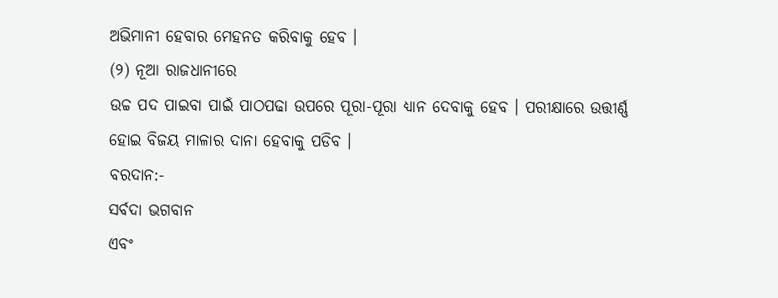ଅଭିମାନୀ ହେବାର ମେହନତ କରିବାକୁ ହେବ ।
(୨) ନୂଆ ରାଜଧାନୀରେ
ଉଚ୍ଚ ପଦ ପାଇବା ପାଇଁ ପାଠପଢା ଉପରେ ପୂରା-ପୂରା ଧ୍ୟାନ ଦେବାକୁ ହେବ । ପରୀକ୍ଷାରେ ଉତ୍ତୀର୍ଣ୍ଣ
ହୋଇ ବିଜୟ ମାଳାର ଦାନା ହେବାକୁ ପଡିବ ।
ବରଦାନ:-
ସର୍ବଦା ଭଗବାନ
ଏବଂ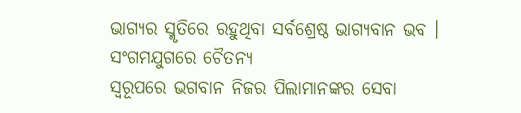ଭାଗ୍ୟର ସ୍ମୃତିରେ ରହୁଥିବା ସର୍ବଶ୍ରେଷ୍ଠ ଭାଗ୍ୟବାନ ଭବ ।
ସଂଗମଯୁଗରେ ଚୈତନ୍ୟ
ସ୍ୱରୂପରେ ଭଗବାନ ନିଜର ପିଲାମାନଙ୍କର ସେବା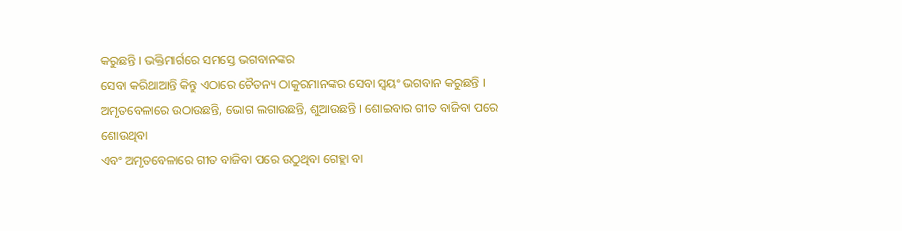କରୁଛନ୍ତି । ଭକ୍ତିମାର୍ଗରେ ସମସ୍ତେ ଭଗବାନଙ୍କର
ସେବା କରିଥାଆନ୍ତି କିନ୍ତୁ ଏଠାରେ ଚୈତନ୍ୟ ଠାକୁରମାନଙ୍କର ସେବା ସ୍ୱୟଂ ଭଗବାନ କରୁଛନ୍ତି ।
ଅମୃତବେଳାରେ ଉଠାଉଛନ୍ତି, ଭୋଗ ଲଗାଉଛନ୍ତି, ଶୁଆଉଛନ୍ତି । ଶୋଇବାର ଗୀତ ବାଜିବା ପରେ ଶୋଉଥିବା
ଏବଂ ଅମୃତବେଳାରେ ଗୀତ ବାଜିବା ପରେ ଉଠୁଥିବା ଗେହ୍ଲା ବା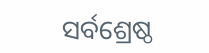ସର୍ବଶ୍ରେଷ୍ଠ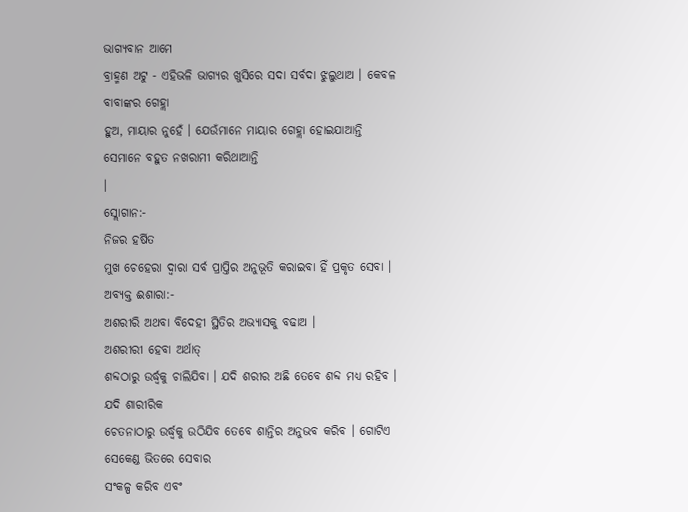ଭାଗ୍ୟବାନ ଆମେ
ବ୍ରାହ୍ମଣ ଅଟୁ - ଏହିଭଳି ଭାଗ୍ୟର ଖୁସିରେ ସଦା ସର୍ବଦା ଝୁଲୁଥାଅ । କେବଳ ବାବାଙ୍କର ଗେହ୍ଲା
ହୁଅ, ମାୟାର ନୁହେଁ । ଯେଉଁମାନେ ମାୟାର ଗେହ୍ଲା ହୋଇଯାଆନ୍ତି ସେମାନେ ବହୁତ ନଖରାମୀ କରିଥାଆନ୍ତି
।
ସ୍ଲୋଗାନ:-
ନିଜର ହର୍ଷିତ
ମୁଖ ଚେହେରା ଦ୍ୱାରା ସର୍ବ ପ୍ରାପ୍ତିର ଅନୁଭୂତି କରାଇବା ହିଁ ପ୍ରକୃତ ସେବା ।
ଅବ୍ୟକ୍ତ ଈଶାରା:-
ଅଶରୀରି ଅଥବା ବିଦେହୀ ସ୍ଥିତିର ଅଭ୍ୟାସକୁ ବଢାଅ ।
ଅଶରୀରୀ ହେବା ଅର୍ଥାତ୍
ଶବ୍ଦଠାରୁ ଉର୍ଦ୍ଧ୍ୱକୁ ଚାଲିଯିବା । ଯଦି ଶରୀର ଅଛି ତେବେ ଶବ୍ଦ ମଧ୍ୟ ରହିବ । ଯଦି ଶାରୀରିକ
ଚେତନାଠାରୁ ଉର୍ଦ୍ଧ୍ୱକୁ ଉଠିଯିବ ତେବେ ଶାନ୍ତିର ଅନୁଭବ କରିବ । ଗୋଟିଏ ସେକେଣ୍ଡ ଭିତରେ ସେବାର
ସଂକଳ୍ପ କରିବ ଏବଂ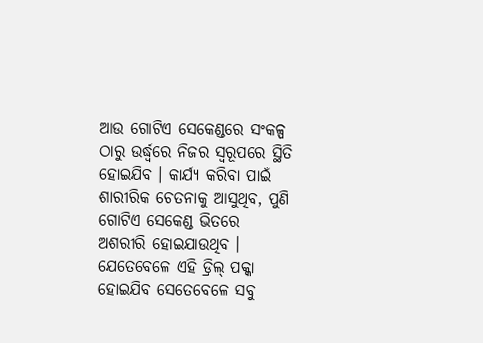ଆଉ ଗୋଟିଏ ସେକେଣ୍ଡରେ ସଂକଳ୍ପ ଠାରୁ ଉର୍ଦ୍ଧ୍ୱରେ ନିଜର ସ୍ୱରୂପରେ ସ୍ଥିତି
ହୋଇଯିବ । କାର୍ଯ୍ୟ କରିବା ପାଇଁ ଶାରୀରିକ ଚେତନାକୁ ଆସୁଥିବ, ପୁଣି ଗୋଟିଏ ସେକେଣ୍ଡ ଭିତରେ
ଅଶରୀରି ହୋଇଯାଉଥିବ । ଯେତେବେଳେ ଏହି ଡ୍ରିଲ୍ ପକ୍କା ହୋଇଯିବ ସେତେବେଳେ ସବୁ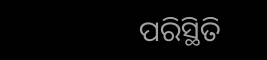ପରିସ୍ଥିତି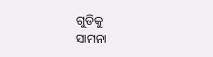ଗୁଡିକୁ
ସାମନା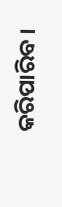କରିପାରିବ ।